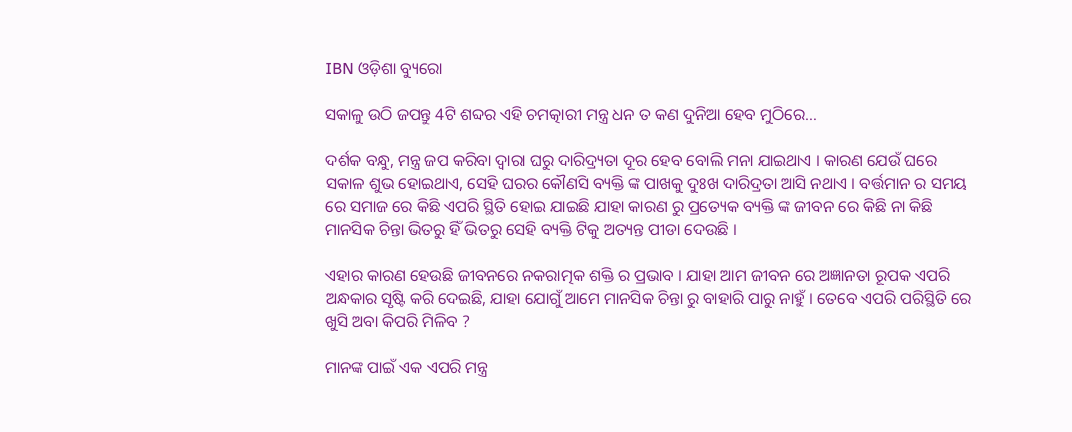IBN ଓଡ଼ିଶା ବ୍ୟୁରୋ

ସକାଳୁ ଉଠି ଜପନ୍ତୁ 4ଟି ଶବ୍ଦର ଏହି ଚମତ୍କାରୀ ମନ୍ତ୍ର ଧନ ତ କଣ ଦୁନିଆ ହେବ ମୁଠିରେ…

ଦର୍ଶକ ବନ୍ଧୁ, ମନ୍ତ୍ର ଜପ କରିବା ଦ୍ଵାରା ଘରୁ ଦାରିଦ୍ର୍ୟତା ଦୂର ହେବ ବୋଲି ମନା ଯାଇଥାଏ । କାରଣ ଯେଉଁ ଘରେ ସକାଳ ଶୁଭ ହୋଇଥାଏ, ସେହି ଘରର କୌଣସି ବ୍ୟକ୍ତି ଙ୍କ ପାଖକୁ ଦୁଃଖ ଦାରିଦ୍ରତା ଆସି ନଥାଏ । ବର୍ତ୍ତମାନ ର ସମୟ ରେ ସମାଜ ରେ କିଛି ଏପରି ସ୍ଥିତି ହୋଇ ଯାଇଛି ଯାହା କାରଣ ରୁ ପ୍ରତ୍ୟେକ ବ୍ୟକ୍ତି ଙ୍କ ଜୀବନ ରେ କିଛି ନା କିଛି ମାନସିକ ଚିନ୍ତା ଭିତରୁ ହିଁ ଭିତରୁ ସେହି ବ୍ୟକ୍ତି ଟିକୁ ଅତ୍ୟନ୍ତ ପୀଡା ଦେଉଛି ।

ଏହାର କାରଣ ହେଉଛି ଜୀବନରେ ନକରାତ୍ମକ ଶକ୍ତି ର ପ୍ରଭାବ । ଯାହା ଆମ ଜୀବନ ରେ ଅଜ୍ଞାନତା ରୂପକ ଏପରି ଅନ୍ଧକାର ସୃଷ୍ଟି କରି ଦେଇଛି, ଯାହା ଯୋଗୁଁ ଆମେ ମାନସିକ ଚିନ୍ତା ରୁ ବାହାରି ପାରୁ ନାହୁଁ । ତେବେ ଏପରି ପରିସ୍ଥିତି ରେ ଖୁସି ଅବା କିପରି ମିଳିବ ?

ମାନଙ୍କ ପାଇଁ ଏକ ଏପରି ମନ୍ତ୍ର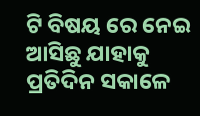ଟି ବିଷୟ ରେ ନେଇ ଆସିଛୁ ଯାହାକୁ ପ୍ରତିଦିନ ସକାଳେ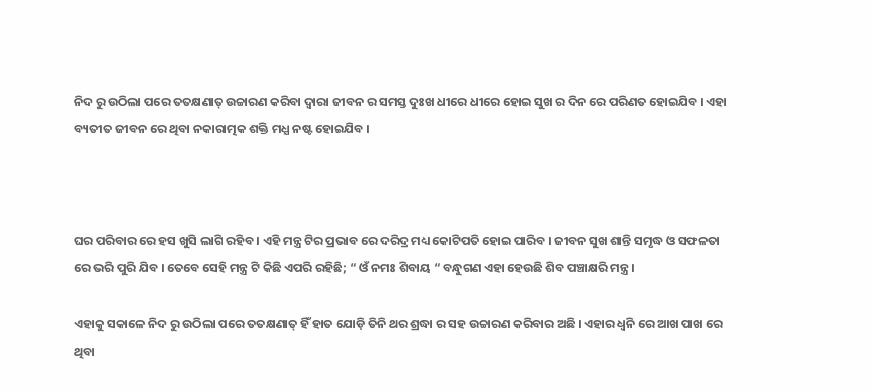ନିଦ ରୁ ଉଠିଲା ପରେ ତତକ୍ଷଣାତ୍ ଉଚ୍ଚାରଣ କରିବା ଦ୍ୱାରା ଜୀବନ ର ସମସ୍ତ ଦୁଃଖ ଧୀରେ ଧୀରେ ହୋଇ ସୁଖ ର ଦିନ ରେ ପରିଣତ ହୋଇଯିବ । ଏହା ବ୍ୟତୀତ ଜୀବନ ରେ ଥିବା ନକାରାତ୍ମକ ଶକ୍ତି ମଧ୍ଯ ନଷ୍ଟ ହୋଇଯିବ ।



ଘର ପରିବାର ରେ ହସ ଖୁସି ଲାଗି ରହିବ । ଏହି ମନ୍ତ୍ର ଟିର ପ୍ରଭାବ ରେ ଦରିଦ୍ର ମଧ୍ୟ କୋଟିପତି ହୋଇ ପାରିବ । ଜୀବନ ସୁଖ ଶାନ୍ତି ସମୃଦ୍ଧ ଓ ସଫଳତା ରେ ଭରି ପୁରି ଯିବ । ତେବେ ସେହି ମନ୍ତ୍ର ଟି କିଛି ଏପରି ରହିଛି; “ ଓଁ ନମଃ ଶିବାୟ “ ବନ୍ଧୁଗଣ ଏହା ହେଉଛି ଶିବ ପଞ୍ଚାକ୍ଷରି ମନ୍ତ୍ର ।

ଏହାକୁ ସକାଳେ ନିଦ ରୁ ଉଠିଲା ପରେ ତତକ୍ଷଣାତ୍ ହିଁ ହାତ ଯୋଡ଼ି ତିନି ଥର ଶ୍ରଦ୍ଧା ର ସହ ଉଚ୍ଚାରଣ କରିବାର ଅଛି । ଏହାର ଧ୍ଵନି ରେ ଆଖ ପାଖ ରେ ଥିବା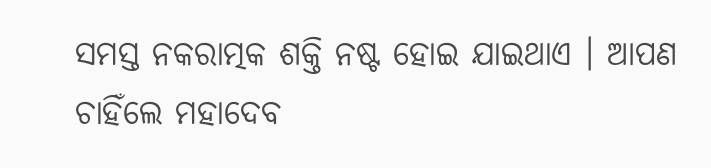ସମସ୍ତ ନକରାତ୍ମକ ଶକ୍ତି ନଷ୍ଟ ହୋଇ ଯାଇଥାଏ । ଆପଣ ଚାହିଁଲେ ମହାଦେବ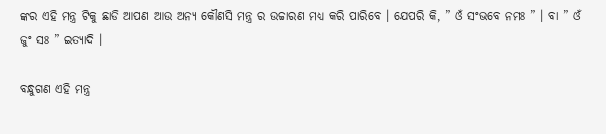ଙ୍କର ଏହି ମନ୍ତ୍ର ଟିକୁ ଛାଡି ଆପଣ ଆଉ ଅନ୍ୟ କୌଣସି ମନ୍ତ୍ର ର ଉଚ୍ଚାରଣ ମଧ୍ୟ କରି ପାରିବେ । ଯେପରି କି, ” ଓଁ ସଂଭବେ ନମଃ ” । ବା ” ଓଁ ଜୁଂ ସଃ ” ଇତ୍ୟାଦି ।

ବନ୍ଧୁଗଣ ଏହି ମନ୍ତ୍ର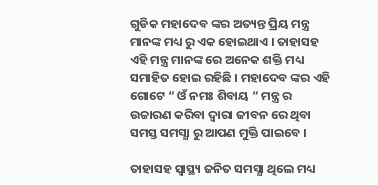ଗୁଡିକ ମହାଦେବ ଙ୍କର ଅତ୍ୟନ୍ତ ପ୍ରିୟ ମନ୍ତ୍ର ମାନଙ୍କ ମଧ୍ୟ ରୁ ଏକ ହୋଇଥାଏ । ତାହାସହ ଏହି ମନ୍ତ୍ର ମାନଙ୍କ ରେ ଅନେକ ଶକ୍ତି ମଧ୍ୟ ସମାହିତ ହୋଇ ରହିଛି । ମହାଦେବ ଙ୍କର ଏହି ଗୋଟେ “ ଓଁ ନମଃ ଶିବାୟ “ ମନ୍ତ୍ର ର ଉଚ୍ଚାରଣ କରିବା ଦ୍ଵାରା ଜୀବନ ରେ ଥିବା ସମସ୍ତ ସମସ୍ଯା ରୁ ଆପଣ ମୁକ୍ତି ପାଇବେ ।

ତାହାସହ ସ୍ୱାସ୍ଥ୍ୟ ଜନିତ ସମସ୍ଯା ଥିଲେ ମଧ୍ୟ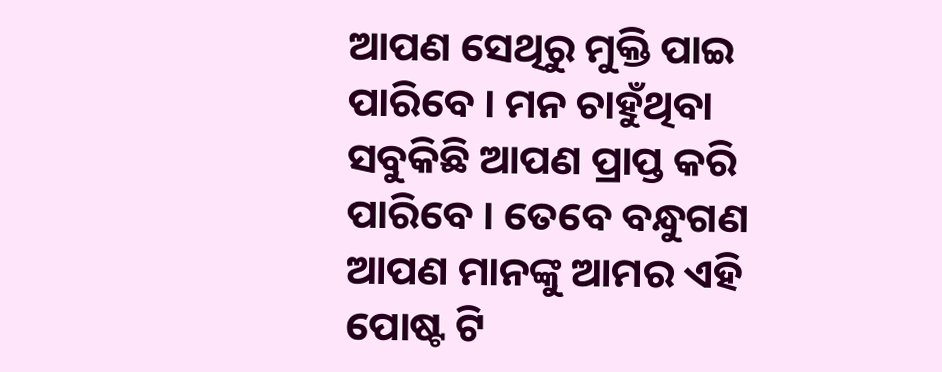ଆପଣ ସେଥିରୁ ମୁକ୍ତି ପାଇ ପାରିବେ । ମନ ଚାହୁଁଥିବା ସବୁକିଛି ଆପଣ ପ୍ରାପ୍ତ କରି ପାରିବେ । ତେବେ ବନ୍ଧୁଗଣ ଆପଣ ମାନଙ୍କୁ ଆମର ଏହି ପୋଷ୍ଟ ଟି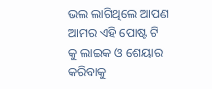ଭଲ ଲାଗିଥିଲେ ଆପଣ ଆମର ଏହି ପୋଷ୍ଟ ଟି କୁ ଲାଇକ ଓ ଶେୟାର କରିବାକୁ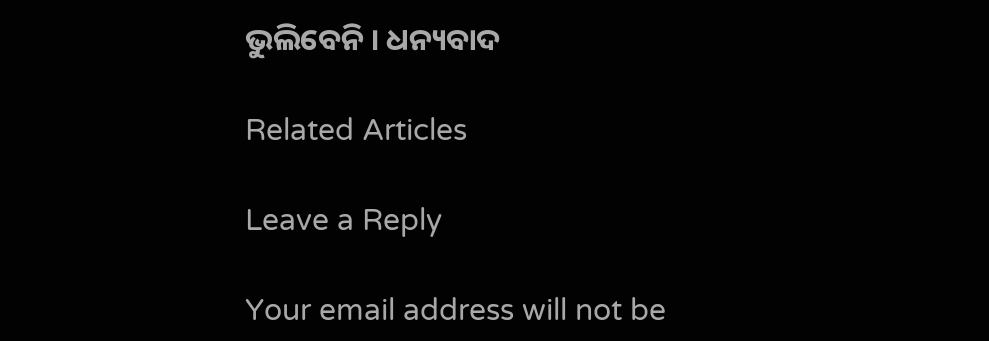ଭୁଲିବେନି । ଧନ୍ୟବାଦ

Related Articles

Leave a Reply

Your email address will not be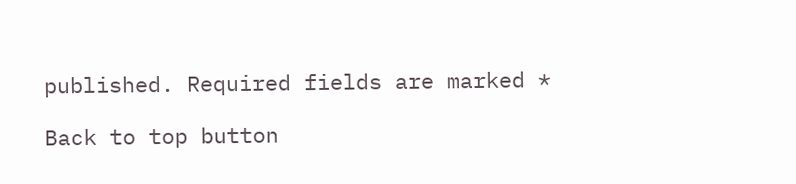published. Required fields are marked *

Back to top button